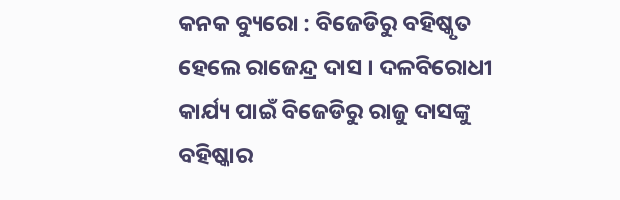କନକ ବ୍ୟୁରୋ : ବିଜେଡିରୁ ବହିଷ୍କୃତ ହେଲେ ରାଜେନ୍ଦ୍ର ଦାସ । ଦଳବିରୋଧୀ କାର୍ଯ୍ୟ ପାଇଁ ବିଜେଡିରୁ ରାଜୁ ଦାସଙ୍କୁ ବହିଷ୍କାର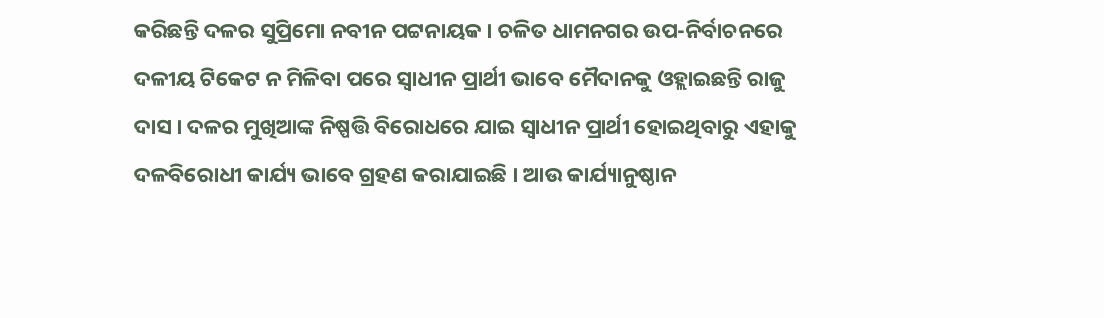କରିଛନ୍ତି ଦଳର ସୁପ୍ରିମୋ ନବୀନ ପଟ୍ଟନାୟକ । ଚଳିତ ଧାମନଗର ଉପ-ନିର୍ବାଚନରେ ଦଳୀୟ ଟିକେଟ ନ ମିଳିବା ପରେ ସ୍ୱାଧୀନ ପ୍ରାର୍ଥୀ ଭାବେ ମୈଦାନକୁ ଓହ୍ଲାଇଛନ୍ତି ରାଜୁ ଦାସ । ଦଳର ମୁଖିଆଙ୍କ ନିଷ୍ପତ୍ତି ବିରୋଧରେ ଯାଇ ସ୍ୱାଧୀନ ପ୍ରାର୍ଥୀ ହୋଇଥିବାରୁ ଏହାକୁ ଦଳବିରୋଧୀ କାର୍ଯ୍ୟ ଭାବେ ଗ୍ରହଣ କରାଯାଇଛି । ଆଉ କାର୍ଯ୍ୟାନୁଷ୍ଠାନ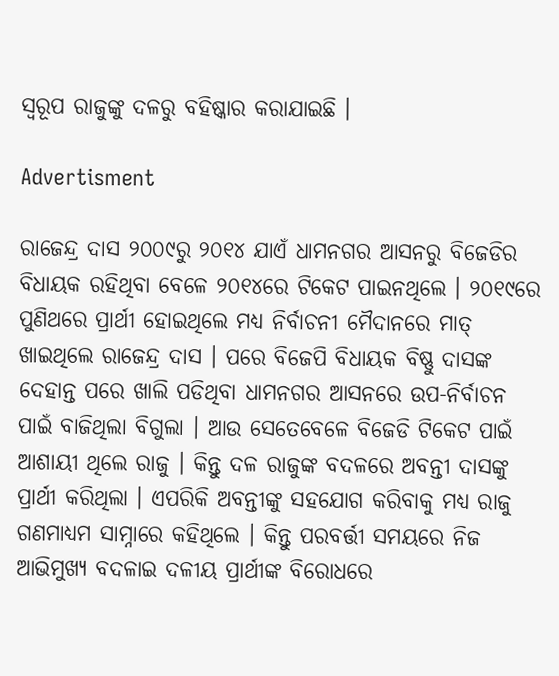ସ୍ୱରୂପ ରାଜୁଙ୍କୁ ଦଳରୁ ବହିଷ୍କାର କରାଯାଇଛି ।

Advertisment

ରାଜେନ୍ଦ୍ର ଦାସ ୨୦୦୯ରୁ ୨୦୧୪ ଯାଏଁ ଧାମନଗର ଆସନରୁ ବିଜେଡିର ବିଧାୟକ ରହିଥିବା ବେଳେ ୨୦୧୪ରେ ଟିକେଟ ପାଇନଥିଲେ । ୨୦୧୯ରେ ପୁଣିଥରେ ପ୍ରାର୍ଥୀ ହୋଇଥିଲେ ମଧ୍ୟ ନିର୍ବାଚନୀ ମୈଦାନରେ ମାତ୍ ଖାଇଥିଲେ ରାଜେନ୍ଦ୍ର ଦାସ । ପରେ ବିଜେପି ବିଧାୟକ ବିଷ୍ଣୁ ଦାସଙ୍କ ଦେହାନ୍ତ ପରେ ଖାଲି ପଡିଥିବା ଧାମନଗର ଆସନରେ ଉପ-ନିର୍ବାଚନ ପାଇଁ ବାଜିଥିଲା ବିଗୁଲା । ଆଉ ସେତେବେଳେ ବିଜେଡି ଟିକେଟ ପାଇଁ ଆଶାୟୀ ଥିଲେ ରାଜୁ । କିନ୍ତୁ ଦଳ ରାଜୁଙ୍କ ବଦଳରେ ଅବନ୍ତୀ ଦାସଙ୍କୁ ପ୍ରାର୍ଥୀ କରିଥିଲା । ଏପରିକି ଅବନ୍ତୀଙ୍କୁ ସହଯୋଗ କରିବାକୁ ମଧ୍ୟ ରାଜୁ ଗଣମାଧ୍ୟମ ସାମ୍ନାରେ କହିଥିଲେ । କିନ୍ତୁ ପରବର୍ତ୍ତୀ ସମୟରେ ନିଜ ଆଭିମୁଖ୍ୟ ବଦଳାଇ ଦଳୀୟ ପ୍ରାର୍ଥୀଙ୍କ ବିରୋଧରେ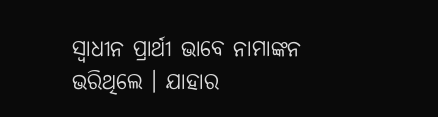ସ୍ୱାଧୀନ ପ୍ରାର୍ଥୀ ଭାବେ ନାମାଙ୍କନ ଭରିଥିଲେ । ଯାହାର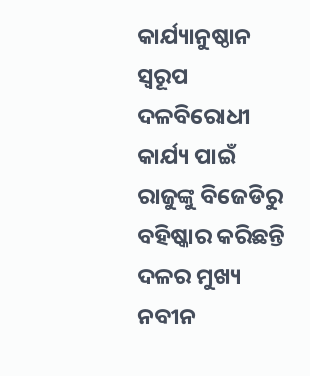କାର୍ଯ୍ୟାନୁଷ୍ଠାନ ସ୍ୱରୂପ ଦଳବିରୋଧୀ କାର୍ଯ୍ୟ ପାଇଁ ରାଜୁଙ୍କୁ ବିଜେଡିରୁ ବହିଷ୍କାର କରିଛନ୍ତି ଦଳର ମୁଖ୍ୟ ନବୀନ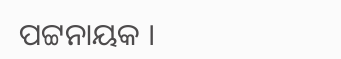ପଟ୍ଟନାୟକ ।